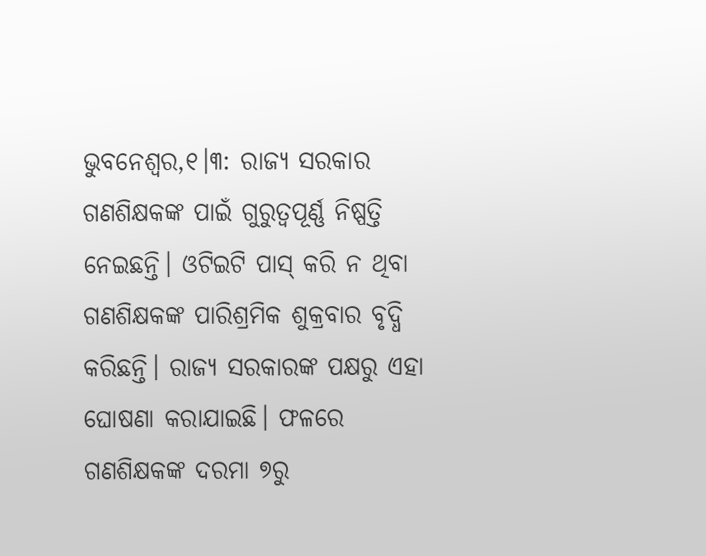ଭୁବନେଶ୍ୱର,୧।୩: ରାଜ୍ୟ ସରକାର ଗଣଶିକ୍ଷକଙ୍କ ପାଇଁ ଗୁରୁତ୍ୱପୂର୍ଣ୍ଣ ନିଷ୍ପତ୍ତି ନେଇଛନ୍ତି। ଓଟିଇଟି ପାସ୍ କରି ନ ଥିବା ଗଣଶିକ୍ଷକଙ୍କ ପାରିଶ୍ରମିକ ଶୁକ୍ରବାର ବୃଦ୍ଧି କରିଛନ୍ତି। ରାଜ୍ୟ ସରକାରଙ୍କ ପକ୍ଷରୁ ଏହା ଘୋଷଣା କରାଯାଇଛି। ଫଳରେ ଗଣଶିକ୍ଷକଙ୍କ ଦରମା ୭ରୁ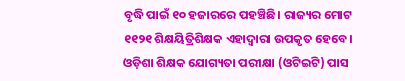ବୃଦ୍ଧି ପାଇଁ ୧୦ ହଜାରରେ ପହଞ୍ଚିଛି। ରାଜ୍ୟର ମୋଟ ୧୧୨୧ ଶିକ୍ଷୟିତ୍ରିଶିକ୍ଷକ ଏହାଦ୍ୱାରା ଉପକୃତ ହେବେ। ଓଡ଼ିଶା ଶିକ୍ଷକ ଯୋଗ୍ୟତା ପରୀକ୍ଷା (ଓଟିଇଟି) ପାସ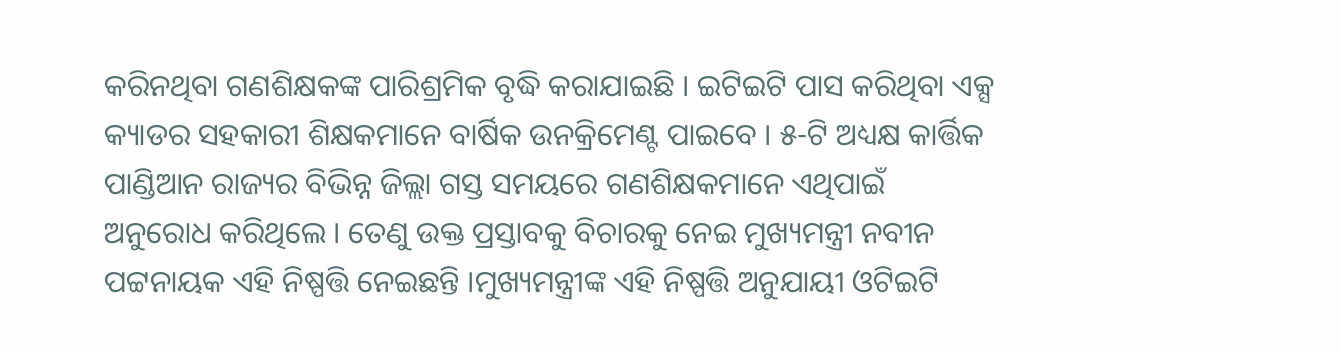କରିନଥିବା ଗଣଶିକ୍ଷକଙ୍କ ପାରିଶ୍ରମିକ ବୃଦ୍ଧି କରାଯାଇଛି । ଇଟିଇଟି ପାସ କରିଥିବା ଏକ୍ସ କ୍ୟାଡର ସହକାରୀ ଶିକ୍ଷକମାନେ ବାର୍ଷିକ ଉନକ୍ରିମେଣ୍ଟ ପାଇବେ । ୫-ଟି ଅଧ୍ୟକ୍ଷ କାର୍ତ୍ତିକ ପାଣ୍ଡିଆନ ରାଜ୍ୟର ବିଭିନ୍ନ ଜିଲ୍ଲା ଗସ୍ତ ସମୟରେ ଗଣଶିକ୍ଷକମାନେ ଏଥିପାଇଁ ଅନୁରୋଧ କରିଥିଲେ । ତେଣୁ ଉକ୍ତ ପ୍ରସ୍ତାବକୁ ବିଚାରକୁ ନେଇ ମୁଖ୍ୟମନ୍ତ୍ରୀ ନବୀନ ପଟ୍ଟନାୟକ ଏହି ନିଷ୍ପତ୍ତି ନେଇଛନ୍ତି ।ମୁଖ୍ୟମନ୍ତ୍ରୀଙ୍କ ଏହି ନିଷ୍ପତ୍ତି ଅନୁଯାୟୀ ଓଟିଇଟି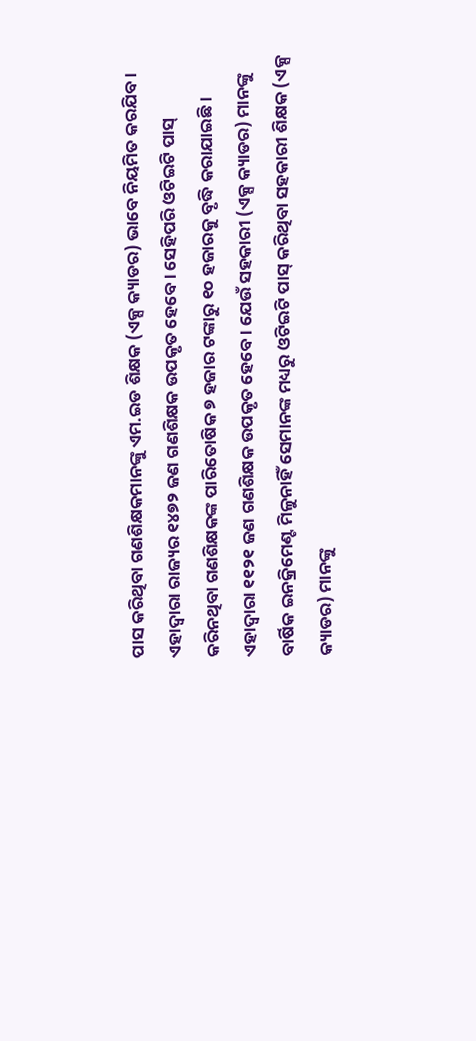ପାସ କରିଥିବା ଗଣଶିକ୍ଷକମାନଙ୍କୁ ଏମ.ଇଡ ଶିକ୍ଷକ (ଏକ୍ସ କ୍ୟାଡର) ଭାବେ ନିୟମିତ କରଯିବ । ଏହାଦ୍ୱାରା ରାଜ୍ୟର ୧୪୭୨ ଜଣ ଗଣଶିକ୍ଷକ ଉପକୃତ ହେବେ । ସେହିପରି ଓଟିଇଟି ପାସ୍ କରିନଥିବା ଗଣଶିକ୍ଷକଙ୍କ ପାରିତୋଷିକ ୭ ହଜାର ଟଙ୍କାରୁ ୧୦ ହଜାରକୁ ବୃଦ୍ଧି କରାଯାଇଛି । ଏହାଦ୍ୱାରା ୧୧୨୧ ଜଣ ଗଣଶିକ୍ଷକ ଉପକୃତ ହେବେ । ଯେଉଁ ସହକାରୀ (ଏକ୍ସ କ୍ୟାଡର) ମାନଙ୍କୁ ବାର୍ଷିକ ଇନକ୍ରିମେଣ୍ଟ ମିଳୁନାହିଁ ସେମାନଙ୍କ ମଧ୍ୟରୁ ଓଟିଇଟି ପାସ୍ କରିଥିବା ସହକାରୀ ଶିକ୍ଷକ (ଏକ୍ସ କ୍ୟାଡର) ମାନଙ୍କୁ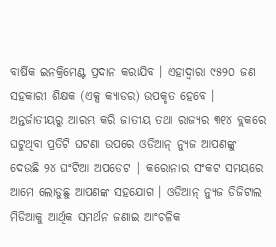ବାର୍ଷିକ ଇନକ୍ରିମେଣ୍ଟ ପ୍ରଦାନ କରାଯିବ । ଏହାଦ୍ୱାରା ୯୫୨୦ ଜଣ ସହକାରୀ ଶିକ୍ଷକ (ଏକ୍ସ କ୍ୟାଡର) ଉପକୃତ ହେବେ ।
ଅନ୍ତର୍ଜାତୀୟରୁ ଆରମ୍ଭ କରି ଜାତୀୟ ତଥା ରାଜ୍ୟର ୩୧୪ ବ୍ଲକରେ ଘଟୁଥିବା ପ୍ରତିଟି ଘଟଣା ଉପରେ ଓଡିଆନ୍ ନ୍ୟୁଜ ଆପଣଙ୍କୁ ଦେଉଛି ୨୪ ଘଂଟିଆ ଅପଡେଟ | କରୋନାର ସଂକଟ ସମୟରେ ଆମେ ଲୋଡୁଛୁ ଆପଣଙ୍କ ସହଯୋଗ । ଓଡିଆନ୍ ନ୍ୟୁଜ ଡିଜିଟାଲ ମିଡିଆକୁ ଆର୍ଥିକ ସମର୍ଥନ ଜଣାଇ ଆଂଚଳିକ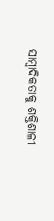ସାମ୍ବାଦିକତାକୁ ଶକ୍ତିଶାଳୀ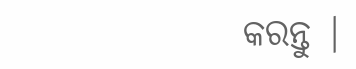କରନ୍ତୁ |